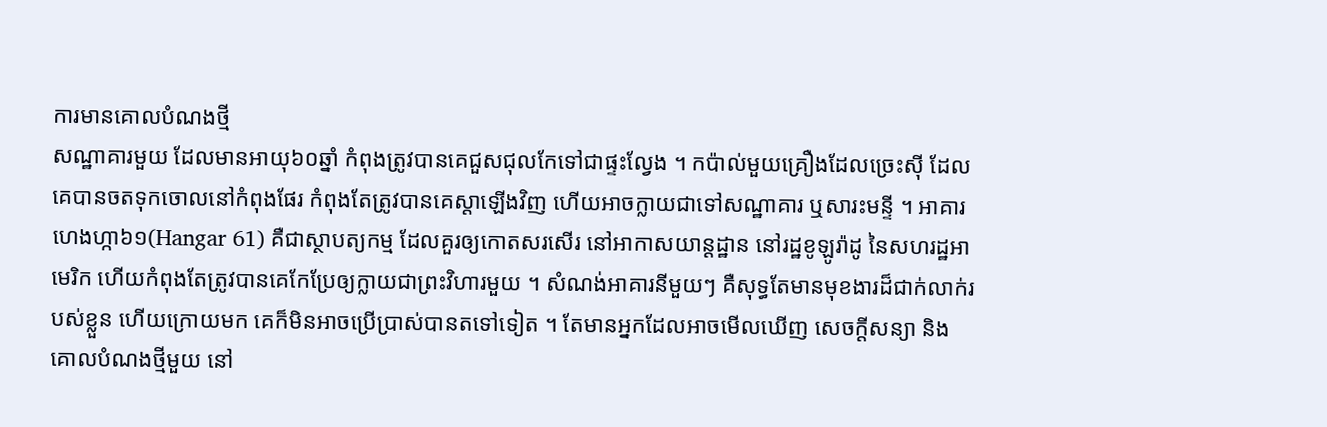ការមានគោលបំណងថ្មី
សណ្ឋាគារមួយ ដែលមានអាយុ៦០ឆ្នាំ កំពុងត្រូវបានគេជួសជុលកែទៅជាផ្ទះល្វែង ។ កប៉ាល់មួយគ្រឿងដែលច្រេះស៊ី ដែលគេបានចតទុកចោលនៅកំពុងផែរ កំពុងតែត្រូវបានគេស្តាឡើងវិញ ហើយអាចក្លាយជាទៅសណ្ឋាគារ ឬសារះមន្ទី ។ អាគារហេងហ្កា៦១(Hangar 61) គឺជាស្ថាបត្យកម្ម ដែលគួរឲ្យកោតសរសើរ នៅអាកាសយាន្តដ្ឋាន នៅរដ្ឋខូឡូរ៉ាដូ នៃសហរដ្ឋអាមេរិក ហើយកំពុងតែត្រូវបានគេកែប្រែឲ្យក្លាយជាព្រះវិហារមួយ ។ សំណង់អាគារនីមួយៗ គឺសុទ្ធតែមានមុខងារដ៏ជាក់លាក់របស់ខ្លួន ហើយក្រោយមក គេក៏មិនអាចប្រើប្រាស់បានតទៅទៀត ។ តែមានអ្នកដែលអាចមើលឃើញ សេចក្តីសន្យា និងគោលបំណងថ្មីមួយ នៅ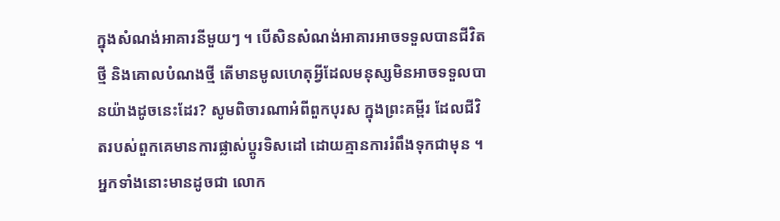ក្នុងសំណង់អាគារនីមួយៗ ។ បើសិនសំណង់អាគារអាចទទួលបានជីវិតថ្មី និងគោលបំណងថ្មី តើមានមូលហេតុអ្វីដែលមនុស្សមិនអាចទទួលបានយ៉ាងដូចនេះដែរ? សូមពិចារណាអំពីពួកបុរស ក្នុងព្រះគម្ពីរ ដែលជីវិតរបស់ពួកគេមានការផ្លាស់ប្តូរទិសដៅ ដោយគ្មានការរំពឹងទុកជាមុន ។ អ្នកទាំងនោះមានដូចជា លោក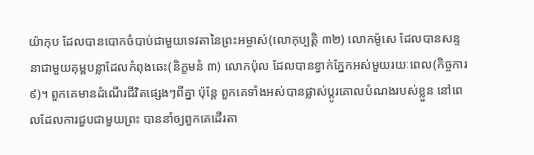យ៉ាកុប ដែលបានបោកចំបាប់ជាមួយទេវតានៃព្រះអម្ចាស់(លោកុប្បត្តិ ៣២) លោកម៉ូសេ ដែលបានសន្ទនាជាមួយគុម្ពបន្លាដែលកំពុងឆេះ(និក្ខមនំ ៣) លោកប៉ុល ដែលបានខ្វាក់ភ្នែកអស់មួយរយៈពេល(កិច្ចការ ៩)។ ពួកគេមានដំណើរជីវិតផ្សេងៗពីគ្នា ប៉ុន្តែ ពួកគេទាំងអស់បានផ្លាស់ប្តូរគោលបំណងរបស់ខ្លួន នៅពេលដែលការជួបជាមួយព្រះ បាននាំឲ្យពួកគេដើរតា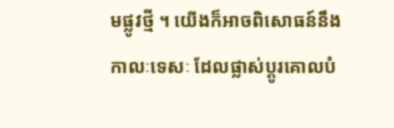មផ្លូវថ្មី ។ យើងក៏អាចពិសោធន៍នឹងកាលៈទេសៈ ដែលផ្លាស់ប្តូរគោលបំ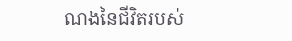ណងនៃជីវិតរបស់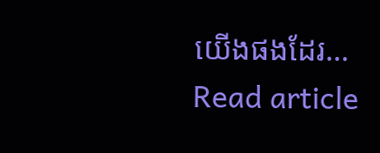យើងផងដែរ…
Read article